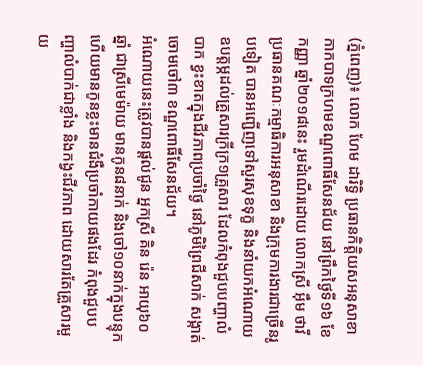(ភ្នំពេញ)៖ លោក ហែម ដារិទ្ធិ ប្រធានកិត្តិយសអនុសាខាកាកបាទក្រហមខណ្ឌពោធិ៍សែនជ័យ នៅព្រឹកថ្ងៃទី១៦ ខែកញ្ញា ឆ្នាំ២០១៨នេះ រួមដំណើរដោយ លោកស្រី អ៊ឹម ថាវី ប្រធានគណៈកម្មាធិការអនុសាខា និងក្រុមការងារជាច្រើនរូបទៀត បានអញ្ជើញទៅសួរសុខទុក្ខ និងនាំយកអំណោយ ឧបត្តម្ភដល់គ្រួសារក្រីក្រ១គ្រួសារ ដែលកំពុងជួបបញ្ហាលំបាក ខ្វះខាតក្នុងជីវភាពប្រចាំថ្ងៃ នៅភូមិព្រៃជីសាក់ សង្កាត់ចោមចៅ៣ ខណ្ឌពោធិ៍សែនជ័យ។
អំណោយនេះត្រូវបានផ្ដល់ជូន អ្នកស្រី គិន រ៉េន អាយុ៦០ឆ្នាំ ជាស្រីមេម៉ាយ មានកូន៨នាក់ និងចៅ១០នាក់ក្នុងបន្ទុក ហើយមានកូនខ្លះមានជំងឺប្រចាំកាយផងដែរ កំពុងជួបបញ្ហាលំបាក់ជាខ្លាំង និងកង្វះជីវភាព ដោយសារតែគ្រួសារមួយ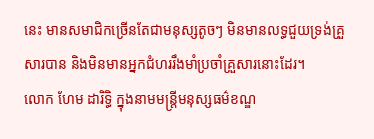នេះ មានសមាជិកច្រើនតែជាមនុស្សតូចៗ មិនមានលទ្ធជួយទ្រង់គ្រួសារបាន និងមិនមានអ្នកជំហររឹងមាំប្រចាំគ្រួសារនោះដែរ។
លោក ហែម ដារិទ្ធិ ក្នុងនាមមន្រ្តីមនុស្សធម៌ខណ្ឌ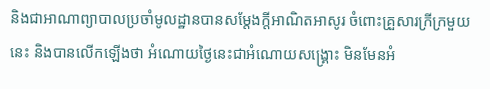និងជាអាណាព្យាបាលប្រចាំមូលដ្ឋានបានសម្តែងក្តីអាណិតអាសូរ ចំពោះគ្រួសារក្រីក្រមួយនេះ និងបានលើកឡើងថា អំណោយថ្ងៃនេះជាអំណោយសង្រ្គោះ មិនមែនអំ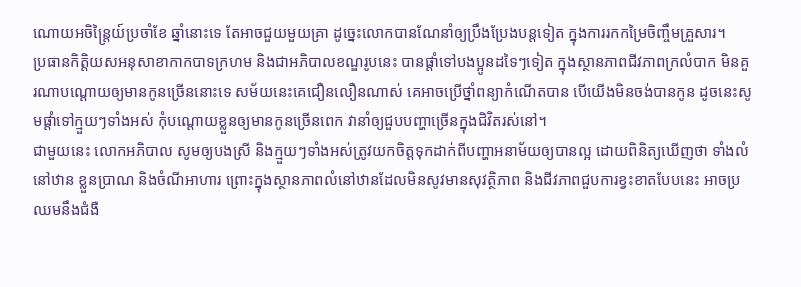ណោយអចិន្ត្រៃយ៍ប្រចាំខែ ឆ្នាំនោះទេ តែអាចជួយមួយគ្រា ដូច្នេះលោកបានណែនាំឲ្យប្រឹងប្រែងបន្តទៀត ក្នុងការរកកម្រៃចិញ្ចឹមគ្រួសារ។
ប្រធានកិត្តិយសអនុសាខាកាកបាទក្រហម និងជាអភិបាលខណ្ឌរូបនេះ បានផ្តាំទៅបងប្អូនដទៃៗទៀត ក្នុងស្ថានភាពជីវភាពក្រលំបាក មិនគួរណាបណ្តោយឲ្យមានកូនច្រើននោះទេ សម័យនេះគេជឿនលឿនណាស់ គេអាចប្រើថ្នាំពន្យាកំណើតបាន បើយើងមិនចង់បានកូន ដូចនេះសូមផ្តាំទៅក្មួយៗទាំងអស់ កុំបណ្តោយខ្លួនឲ្យមានកូនច្រើនពេក វានាំឲ្យជួបបញ្ហាច្រើនក្នុងជិវិតរស់នៅ។
ជាមួយនេះ លោកអភិបាល សូមឲ្យបងស្រី និងក្មួយៗទាំងអស់ត្រូវយកចិត្តទុកដាក់ពីបញ្ហាអនាម័យឲ្យបានល្អ ដោយពិនិត្យឃើញថា ទាំងលំនៅឋាន ខ្លួនប្រាណ និងចំណីអាហារ ព្រោះក្នុងស្ថានភាពលំនៅឋានដែលមិនសូវមានសុវត្ថិភាព និងជីវភាពជួបការខ្វះខាតបែបនេះ អាចប្រឈមនឹងជំងឺ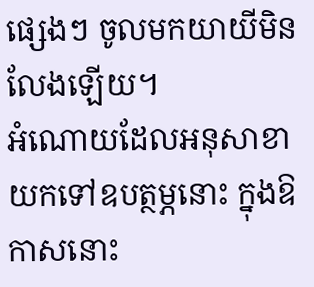ផ្សេងៗ ចូលមកយាយីមិនលែងឡើយ។
អំណោយដែលអនុសាខាយកទៅឧបត្ថម្ភនោះ ក្នុងឱកាសនោះ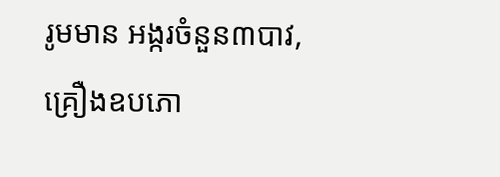រូមមាន អង្ករចំនួន៣បាវ, គ្រឿងឧបភោ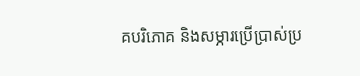គបរិភោគ និងសម្ភារប្រើប្រាស់ប្រ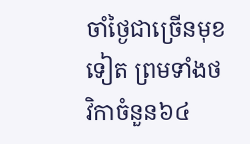ចាំថ្ងៃជាច្រើនមុខទៀត ព្រមទាំងថវិកាចំនួន៦៤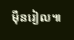ម៉ឺនរៀល៕